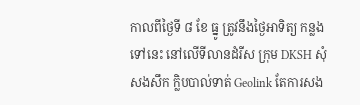កាលពីថ្ងៃទី ៨ ខែ ធ្នូ ត្រូវនឹងថ្ងៃអាទិត្យ កន្លងទៅនេះ នៅលើទីលានដំរីស ក្រុម DKSH សុំសងសឹក ក្លិបបាល់ទាត់ Geolink តែការសង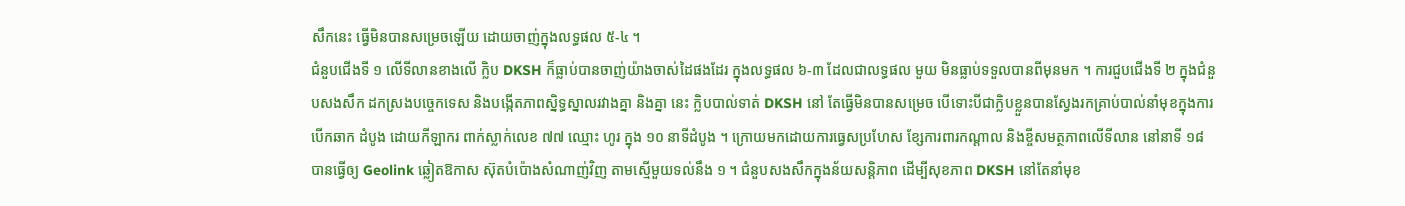សឹកនេះ ធ្វើមិនបានសម្រេចឡើយ ដោយចាញ់ក្នុងលទ្ធផល ៥-៤ ។
ជំនួបជើងទី ១ លើទីលានខាងលើ ក្លិប DKSH ក៏ធ្លាប់បានចាញ់យ៉ាងចាស់ដៃផងដែរ ក្នុងលទ្ធផល ៦-៣ ដែលជាលទ្ធផល មួយ មិនធ្លាប់ទទួលបានពីមុនមក ។ ការជួបជើងទី ២ ក្នុងជំនួបសងសឹក ដកស្រងបច្ចេកទេស និងបង្កើតភាពស្និទ្ធស្នាលរវាងគ្នា និងគ្នា នេះ ក្លិបបាល់ទាត់ DKSH នៅ តែធ្វើមិនបានសម្រេច បើទោះបីជាក្លិបខ្លួនបានស្វែងរកគ្រាប់បាល់នាំមុខក្នុងការបើកឆាក ដំបូង ដោយកីឡាករ ពាក់ស្លាក់លេខ ៧៧ ឈ្មោះ ហូរ ក្នុង ១០ នាទីដំបូង ។ ក្រោយមកដោយការធ្វេសប្រហែស ខ្សែការពារកណ្តាល និងខ្ចីសមត្ថភាពលើទីលាន នៅនាទី ១៨ បានធ្វើឲ្យ Geolink ឆ្លៀតឱកាស ស៊ុតបំប៉ោងសំណាញ់វិញ តាមស្មើមួយទល់នឹង ១ ។ ជំនួបសងសឹកក្នុងន័យសន្តិភាព ដើម្បីសុខភាព DKSH នៅតែនាំមុខ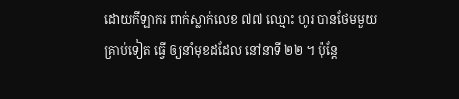ដោយកីឡាករ ពាក់ស្លាក់លេខ ៧៧ ឈ្មោះ ហូរ បានថែមមួយគ្រាប់ទៀត ធ្វើ ឲ្យនាំមុខដដែល នៅនាទី ២២ ។ ប៉ុន្តែ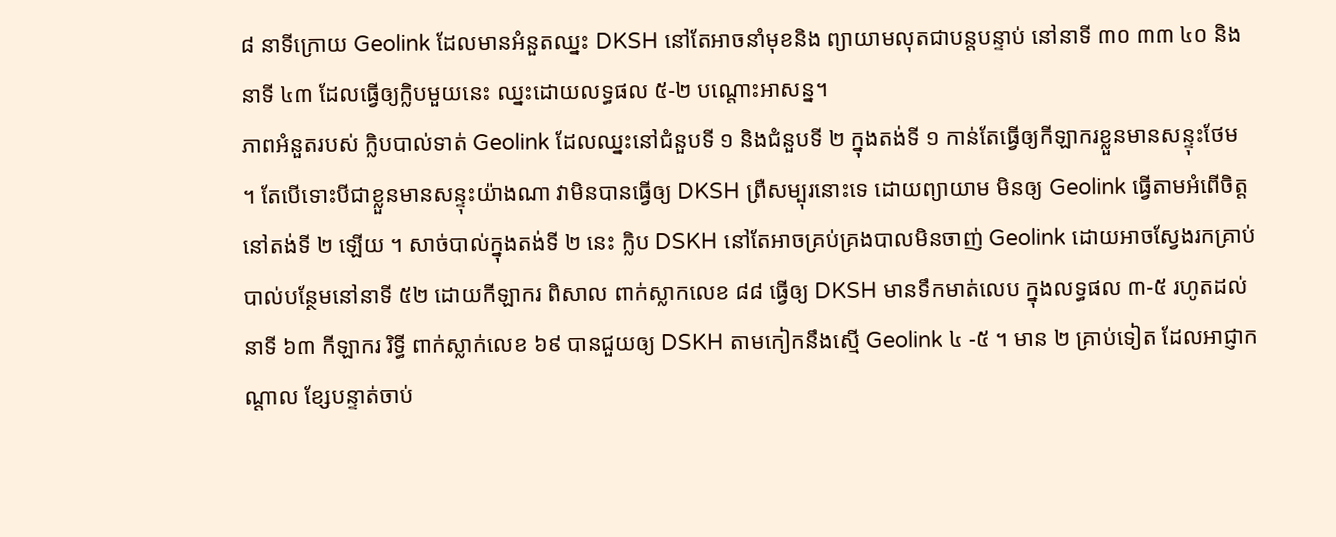៨ នាទីក្រោយ Geolink ដែលមានអំនួតឈ្នះ DKSH នៅតែអាចនាំមុខនិង ព្យាយាមលុតជាបន្តបន្ទាប់ នៅនាទី ៣០ ៣៣ ៤០ និងនាទី ៤៣ ដែលធ្វើឲ្យក្លិបមួយនេះ ឈ្នះដោយលទ្ធផល ៥-២ បណ្តោះអាសន្ន។
ភាពអំនួតរបស់ ក្លិបបាល់ទាត់ Geolink ដែលឈ្នះនៅជំនួបទី ១ និងជំនួបទី ២ ក្នុងតង់ទី ១ កាន់តែធ្វើឲ្យកីឡាករខ្លួនមានសន្ទុះថែម ។ តែបើទោះបីជាខ្លួនមានសន្ទុះយ៉ាងណា វាមិនបានធ្វើឲ្យ DKSH ព្រឺសម្បុរនោះទេ ដោយព្យាយាម មិនឲ្យ Geolink ធ្វើតាមអំពើចិត្តនៅតង់ទី ២ ឡើយ ។ សាច់បាល់ក្នុងតង់ទី ២ នេះ ក្លិប DSKH នៅតែអាចគ្រប់គ្រងបាលមិនចាញ់ Geolink ដោយអាចស្វែងរកគ្រាប់បាល់បន្ថែមនៅនាទី ៥២ ដោយកីឡាករ ពិសាល ពាក់ស្លាកលេខ ៨៨ ធ្វើឲ្យ DKSH មានទឹកមាត់លេប ក្នុងលទ្ធផល ៣-៥ រហូតដល់នាទី ៦៣ កីឡាករ រិទ្ធី ពាក់ស្លាក់លេខ ៦៩ បានជួយឲ្យ DSKH តាមកៀកនឹងស្មើ Geolink ៤ -៥ ។ មាន ២ គ្រាប់ទៀត ដែលអាជ្ញាកណ្តាល ខ្សែបន្ទាត់ចាប់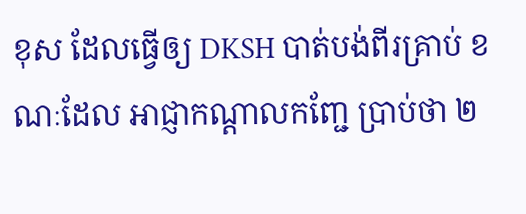ខុស ដែលធ្វើឲ្យ DKSH បាត់បង់ពីរគ្រាប់ ខណៈដែល អាជ្ញាកណ្តាលកញ្ជែ ប្រាប់ថា ២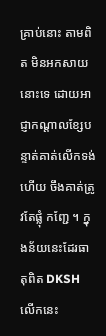គ្រាប់នោះ តាមពិត មិនអកសាយនោះទេ ដោយអាជ្ញាកណ្តាលខ្សែបន្ទាត់គាត់លើកទង់ហើយ ចឹងគាត់ត្រូវតែផ្លុំ កញ្ជែ ។ ក្នុងន័យនេះដែរធាតុពិត DKSH លើកនេះ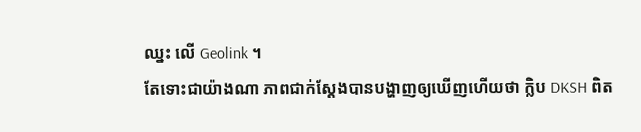ឈ្នះ លើ Geolink ។
តែទោះជាយ៉ាងណា ភាពជាក់ស្តែងបានបង្ហាញឲ្យឃើញហើយថា ក្លិប DKSH ពិត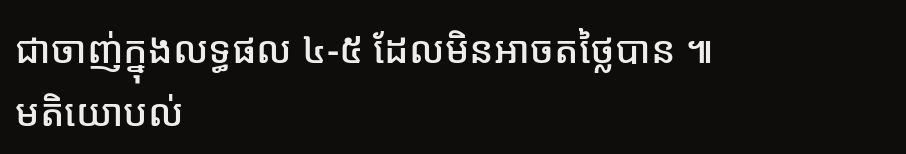ជាចាញ់ក្នុងលទ្ធផល ៤-៥ ដែលមិនអាចតថ្លៃបាន ៕
មតិយោបល់